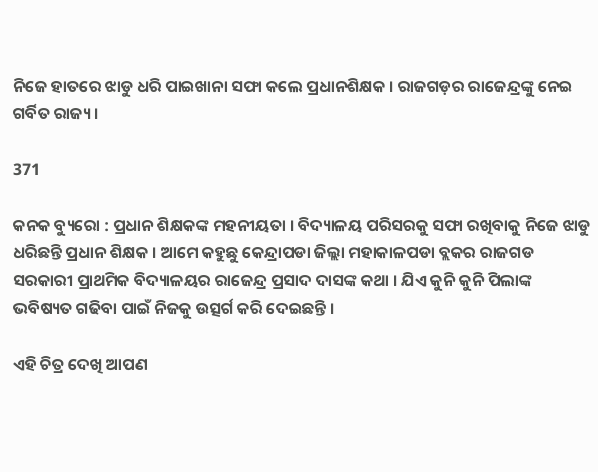ନିଜେ ହାତରେ ଝାଡୁ ଧରି ପାଇଖାନା ସଫା କଲେ ପ୍ରଧାନଶିକ୍ଷକ । ରାଜଗଡ଼ର ରାଜେନ୍ଦ୍ରଙ୍କୁ ନେଇ ଗର୍ବିତ ରାଜ୍ୟ ।

371

କନକ ବ୍ୟୁରୋ : ପ୍ରଧାନ ଶିକ୍ଷକଙ୍କ ମହନୀୟତା । ବିଦ୍ୟାଳୟ ପରିସରକୁ ସଫା ରଖିବାକୁ ନିଜେ ଝାଡୁ ଧରିଛନ୍ତି ପ୍ରଧାନ ଶିକ୍ଷକ । ଆମେ କହୁଛୁ କେନ୍ଦ୍ରାପଡା ଜିଲ୍ଲା ମହାକାଳପଡା ବ୍ଲକର ରାଜଗଡ ସରକାରୀ ପ୍ରାଥମିକ ବିଦ୍ୟାଳୟର ରାଜେନ୍ଦ୍ର ପ୍ରସାଦ ଦାସଙ୍କ କଥା । ଯିଏ କୁନି କୁନି ପିଲାଙ୍କ ଭବିଷ୍ୟତ ଗଢିବା ପାଇଁ ନିଜକୁ ଉତ୍ସର୍ଗ କରି ଦେଇଛନ୍ତି ।

ଏହି ଚିତ୍ର ଦେଖି ଆପଣ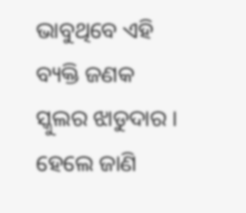ଭାବୁଥିବେ ଏହି ବ୍ୟକ୍ତି ଜଣକ ସ୍କୁଲର ଝାଡୁଦାର । ହେଲେ ଜାଣି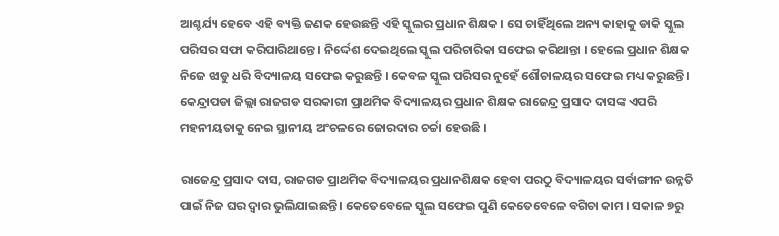ଆଶ୍ଚର୍ଯ୍ୟ ହେବେ ଏହି ବ୍ୟକ୍ତି ଜଣକ ହେଉଛନ୍ତି ଏହି ସ୍କୁଲର ପ୍ରଧାନ ଶିକ୍ଷକ । ସେ ଚାହିଁଥିଲେ ଅନ୍ୟ କାହାକୁ ଡାକି ସ୍କୁଲ ପରିସର ସଫା କରିପାରିଥାନ୍ତେ । ନିର୍ଦ୍ଦେଶ ଦେଇଥିଲେ ସ୍କୁଲ ପରିଚାରିକା ସଫେଇ କରିଥାନ୍ତା । ହେଲେ ପ୍ରଧାନ ଶିକ୍ଷକ ନିଜେ ଝାଡୁ ଧରି ବିଦ୍ୟାଳୟ ସଫେଇ କରୁଛନ୍ତି । କେବଳ ସ୍କୁଲ ପରିସର ନୁହେଁ ଶୌଚାଳୟର ସଫେଇ ମଧ୍ୟ କରୁଛନ୍ତି । କେନ୍ଦ୍ରାପଡା ଜିଲ୍ଲା ରାଜଗଡ ସରକାରୀ ପ୍ରାଥମିକ ବିଦ୍ୟାଳୟର ପ୍ରଧାନ ଶିକ୍ଷକ ରାଜେନ୍ଦ୍ର ପ୍ରସାଦ ଦାସଙ୍କ ଏପରି ମହନୀୟତାକୁ ନେଇ ସ୍ଥାନୀୟ ଅଂଚଳରେ ଜୋରଦାର ଚର୍ଚ୍ଚା ହେଉଛି ।

ରାଜେନ୍ଦ୍ର ପ୍ରସାଦ ଦାସ, ରାଜଗଡ ପ୍ରାଥମିକ ବିଦ୍ୟାଳୟର ପ୍ରଧାନଶିକ୍ଷକ ହେବା ପରଠୁ ବିଦ୍ୟାଳୟର ସର୍ବାଙ୍ଗୀନ ଉନ୍ନତି ପାଇଁ ନିଜ ଘର ଦ୍ୱାର ଭୁଲିଯାଇଛନ୍ତି । କେତେବେଳେ ସ୍କୁଲ ସଫେଇ ପୁଣି କେତେବେଳେ ବଗିଚା କାମ । ସକାଳ ୭ରୁ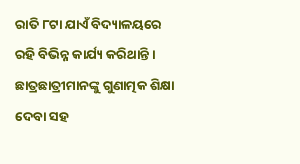ରାତି ୮ଟା ଯାଏଁ ବିଦ୍ୟାଳୟରେ ରହି ବିଭିନ୍ନ କାର୍ଯ୍ୟ କରିଥାନ୍ତି । ଛାତ୍ରଛାତ୍ରୀମାନଙ୍କୁ ଗୁଣାତ୍ମକ ଶିକ୍ଷା ଦେବା ସହ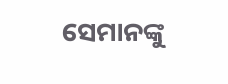ସେମାନଙ୍କୁ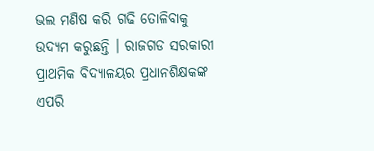ଭଲ ମଣିଷ କରି ଗଢି ତୋଳିବାକୁ ଉଦ୍ୟମ କରୁଛନ୍ତି । ରାଜଗଡ ସରକାରୀ ପ୍ରାଥମିକ ବିଦ୍ୟାଳୟର ପ୍ରଧାନଶିକ୍ଷକଙ୍କ ଏପରି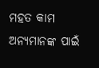ମହତ କାମ ଅନ୍ୟମାନଙ୍କ ପାଇଁ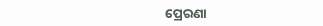ପ୍ରେରଣା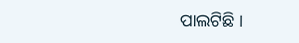ପାଲଟିଛି ।